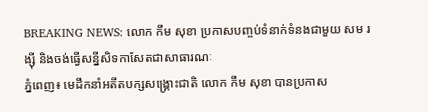BREAKING NEWS: លោក កឹម សុខា ប្រកាសបញ្ចប់ទំនាក់ទំនងជាមួយ សម រង្ស៊ី និងចង់ធ្វើសន្នីសិទកាសែតជាសាធារណៈ
ភ្នំពេញ៖ មេដឹកនាំអតីតបក្សសង្គ្រោះជាតិ លោក កឹម សុខា បានប្រកាស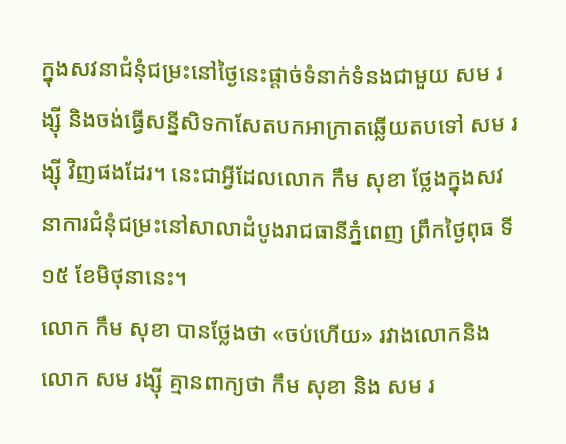ក្នុងសវនាជំនុំជម្រះនៅថ្ងៃនេះផ្ដាច់ទំនាក់ទំនងជាមួយ សម រង្ស៊ី និងចង់ធ្វើសន្នីសិទកាសែតបកអាក្រាតឆ្លើយតបទៅ សម រង្ស៊ី វិញផងដែរ។ នេះជាអ្វីដែលលោក កឹម សុខា ថ្លែងក្នុងសវនាការជំនុំជម្រះនៅសាលាដំបូងរាជធានីភ្នំពេញ ព្រឹកថ្ងៃពុធ ទី១៥ ខែមិថុនានេះ។
លោក កឹម សុខា បានថ្លែងថា «ចប់ហើយ» រវាងលោកនិងលោក សម រង្ស៊ី គ្មានពាក្យថា កឹម សុខា និង សម រ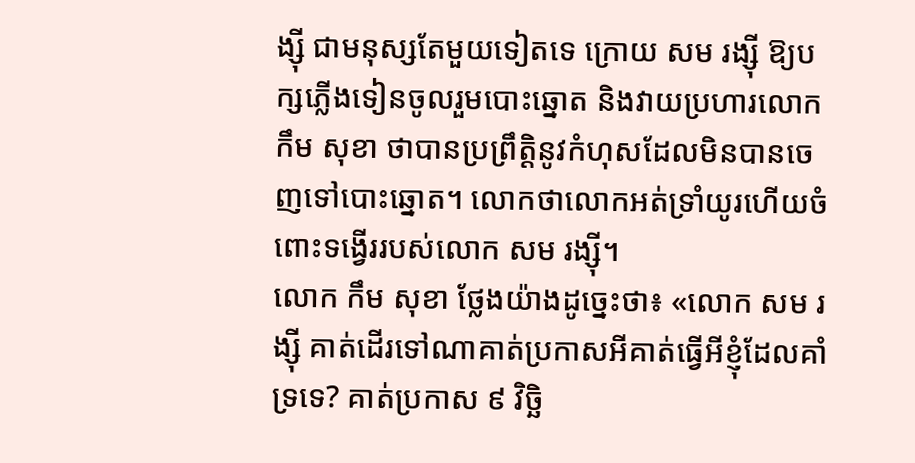ង្ស៊ី ជាមនុស្សតែមួយទៀតទេ ក្រោយ សម រង្ស៊ី ឱ្យបក្សភ្លើងទៀនចូលរួមបោះឆ្នោត និងវាយប្រហារលោក កឹម សុខា ថាបានប្រព្រឹត្តិនូវកំហុសដែលមិនបានចេញទៅបោះឆ្នោត។ លោកថាលោកអត់ទ្រាំយូរហើយចំពោះទង្វើររបស់លោក សម រង្ស៊ី។
លោក កឹម សុខា ថ្លែងយ៉ាងដូច្នេះថា៖ «លោក សម រង្ស៊ី គាត់ដើរទៅណាគាត់ប្រកាសអីគាត់ធ្វើអីខ្ញុំដែលគាំទ្រទេ? គាត់ប្រកាស ៩ វិច្ឆិ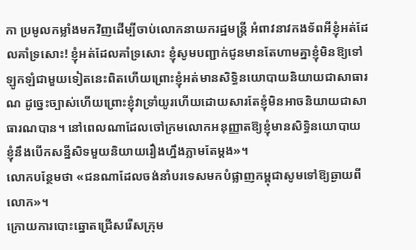កា ប្រមូលកម្លាំងមកវិញដើម្បីចាប់លោកនាយករដ្ឋមន្ត្រី អំពាវនាវកងទ័ពអីខ្ញុំអត់ដែលគាំទ្រសោះ! ខ្ញុំអត់ដែលគាំទ្រសោះ ខ្ញុំសូមបញ្ជាក់ជូនមានតែហាមគ្នាខ្ញុំមិនឱ្យទៅឡូកឡំជាមួយទៀតនេះពិតហើយព្រោះខ្ញុំអត់មានសិទ្ធិនយោបាយនិយាយជាសាធារណ ដូច្នេះច្បាស់ហើយព្រោះខ្ញុំវាទ្រាំយូរហើយដោយសារតែខ្ញុំមិនអាចនិយាយជាសាធារណបាន។ នៅពេលណាដែលចៅក្រមលោកអនុញ្ញាតឱ្យខ្ញុំមានសិទ្ធិនយោបាយ ខ្ញុំនឹងបើកសន្នីសិទមួយនិយាយរឿងហ្នឹងភ្លាមតែម្ដង»។
លោកបន្ថែមថា «ជនណាដែលចង់នាំបរទេសមកបំផ្លាញកម្ពុជាសូមទៅឱ្យឆ្ងាយពីលោក»។
ក្រោយការបោះឆ្នោតជ្រើសរើសក្រុម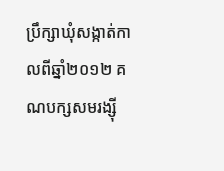ប្រឹក្សាឃុំសង្កាត់កាលពីឆ្នាំ២០១២ គណបក្សសមរង្ស៊ី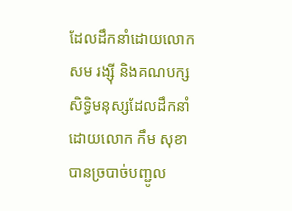ដែលដឹកនាំដោយលោក សម រង្ស៊ី និងគណបក្សសិទ្ធិមនុស្សដែលដឹកនាំដោយលោក កឹម សុខា បានច្របាច់បញ្ជូល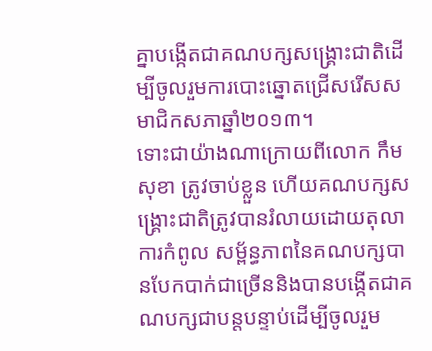គ្នាបង្កើតជាគណបក្សសង្គ្រោះជាតិដើម្បីចូលរួមការបោះឆ្នោតជ្រើសរើសសមាជិកសភាឆ្នាំ២០១៣។
ទោះជាយ៉ាងណាក្រោយពីលោក កឹម សុខា ត្រូវចាប់ខ្លួន ហើយគណបក្សសង្គ្រោះជាតិត្រូវបានរំលាយដោយតុលាការកំពូល សម្ព័ន្ធភាពនៃគណបក្សបានបែកបាក់ជាច្រើននិងបានបង្កើតជាគណបក្សជាបន្តបន្ទាប់ដើម្បីចូលរួម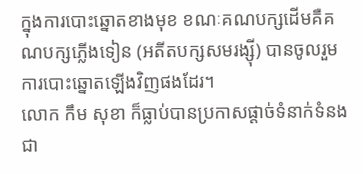ក្នុងការបោះឆ្នោតខាងមុខ ខណៈគណបក្សដើមគឺគណបក្សភ្លើងទៀន (អតីតបក្សសមរង្ស៊ី) បានចូលរួមការបោះឆ្នោតឡើងវិញផងដែរ។
លោក កឹម សុខា ក៏ធ្លាប់បានប្រកាសផ្ដាច់ទំនាក់ទំនងជា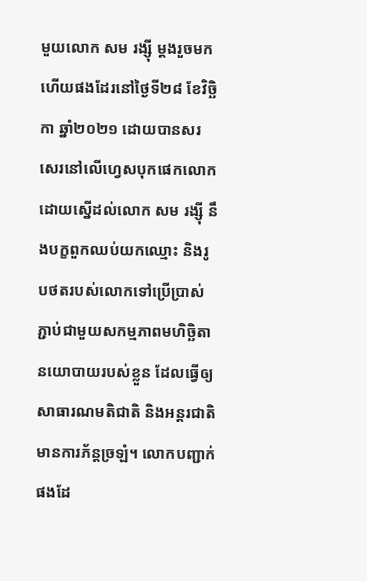មួយលោក សម រង្ស៊ី ម្ដងរួចមកហើយផងដែរនៅថ្ងៃទី២៨ ខែវិច្ឆិកា ឆ្នាំ២០២១ ដោយបានសរសេរនៅលើហ្វេសបុកផេកលោកដោយស្នើដល់លោក សម រង្ស៊ី នឹងបក្ខពួកឈប់យកឈ្មោះ និងរូបថតរបស់លោកទៅប្រើប្រាស់ភ្ជាប់ជាមួយសកម្មភាពមហិច្ឆិតានយោបាយរបស់ខ្លួន ដែលធ្វើឲ្យសាធារណមតិជាតិ និងអន្តរជាតិមានការភ័ន្តច្រឡំ។ លោកបញ្ជាក់ផងដែ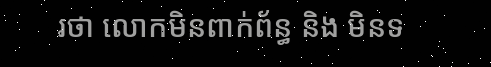រថា លោកមិនពាក់ព័ន្ធ និង មិនទ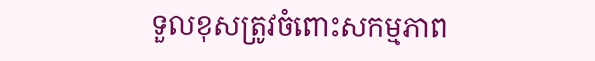ទួលខុសត្រូវចំពោះសកម្មភាព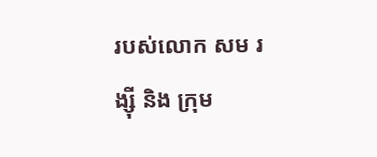របស់លោក សម រង្ស៊ី និង ក្រុម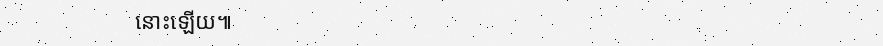នោះឡើយ៕